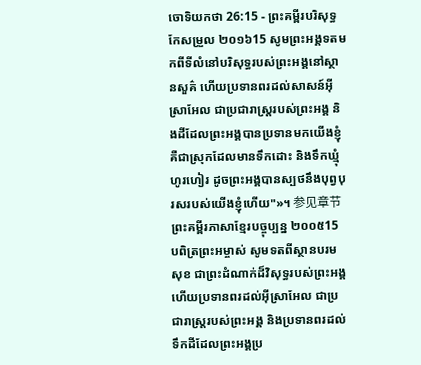ចោទិយកថា 26:15 - ព្រះគម្ពីរបរិសុទ្ធកែសម្រួល ២០១៦15 សូមព្រះអង្គទតមកពីទីលំនៅបរិសុទ្ធរបស់ព្រះអង្គនៅស្ថានសួគ៌ ហើយប្រទានពរដល់សាសន៍អ៊ីស្រាអែល ជាប្រជារាស្ត្ររបស់ព្រះអង្គ និងដីដែលព្រះអង្គបានប្រទានមកយើងខ្ញុំ គឺជាស្រុកដែលមានទឹកដោះ និងទឹកឃ្មុំហូរហៀរ ដូចព្រះអង្គបានស្បថនឹងបុព្វបុរសរបស់យើងខ្ញុំហើយ"»។ 参见章节ព្រះគម្ពីរភាសាខ្មែរបច្ចុប្បន្ន ២០០៥15 បពិត្រព្រះអម្ចាស់ សូមទតពីស្ថានបរមសុខ ជាព្រះដំណាក់ដ៏វិសុទ្ធរបស់ព្រះអង្គ ហើយប្រទានពរដល់អ៊ីស្រាអែល ជាប្រជារាស្ត្ររបស់ព្រះអង្គ និងប្រទានពរដល់ទឹកដីដែលព្រះអង្គប្រ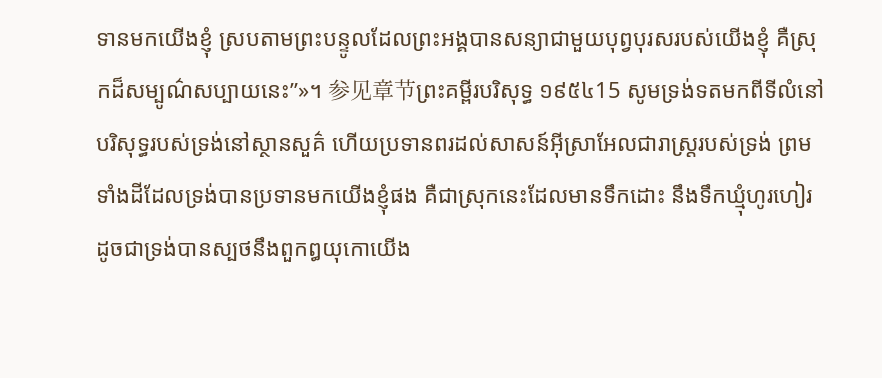ទានមកយើងខ្ញុំ ស្របតាមព្រះបន្ទូលដែលព្រះអង្គបានសន្យាជាមួយបុព្វបុរសរបស់យើងខ្ញុំ គឺស្រុកដ៏សម្បូណ៌សប្បាយនេះ”»។ 参见章节ព្រះគម្ពីរបរិសុទ្ធ ១៩៥៤15 សូមទ្រង់ទតមកពីទីលំនៅបរិសុទ្ធរបស់ទ្រង់នៅស្ថានសួគ៌ ហើយប្រទានពរដល់សាសន៍អ៊ីស្រាអែលជារាស្ត្ររបស់ទ្រង់ ព្រមទាំងដីដែលទ្រង់បានប្រទានមកយើងខ្ញុំផង គឺជាស្រុកនេះដែលមានទឹកដោះ នឹងទឹកឃ្មុំហូរហៀរ ដូចជាទ្រង់បានស្បថនឹងពួកឰយុកោយើង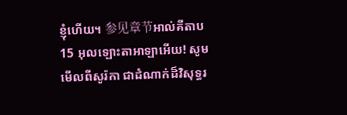ខ្ញុំហើយ។ 参见章节អាល់គីតាប15 អុលឡោះតាអាឡាអើយ! សូមមើលពីសូរ៉កា ជាដំណាក់ដ៏វិសុទ្ធរ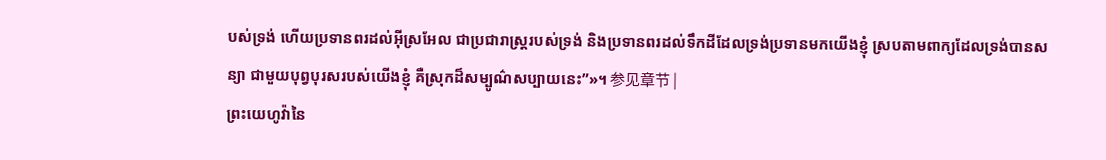បស់ទ្រង់ ហើយប្រទានពរដល់អ៊ីស្រអែល ជាប្រជារាស្ត្ររបស់ទ្រង់ និងប្រទានពរដល់ទឹកដីដែលទ្រង់ប្រទានមកយើងខ្ញុំ ស្របតាមពាក្យដែលទ្រង់បានសន្យា ជាមួយបុព្វបុរសរបស់យើងខ្ញុំ គឺស្រុកដ៏សម្បូណ៌សប្បាយនេះ”»។ 参见章节 |
ព្រះយេហូវ៉ានៃ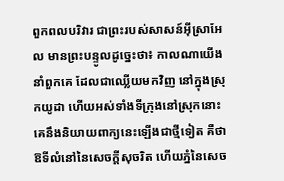ពួកពលបរិវារ ជាព្រះរបស់សាសន៍អ៊ីស្រាអែល មានព្រះបន្ទូលដូច្នេះថា៖ កាលណាយើងនាំពួកគេ ដែលជាឈ្លើយមកវិញ នៅក្នុងស្រុកយូដា ហើយអស់ទាំងទីក្រុងនៅស្រុកនោះ គេនឹងនិយាយពាក្យនេះឡើងជាថ្មីទៀត គឺថា ឱទីលំនៅនៃសេចក្ដីសុចរិត ហើយភ្នំនៃសេច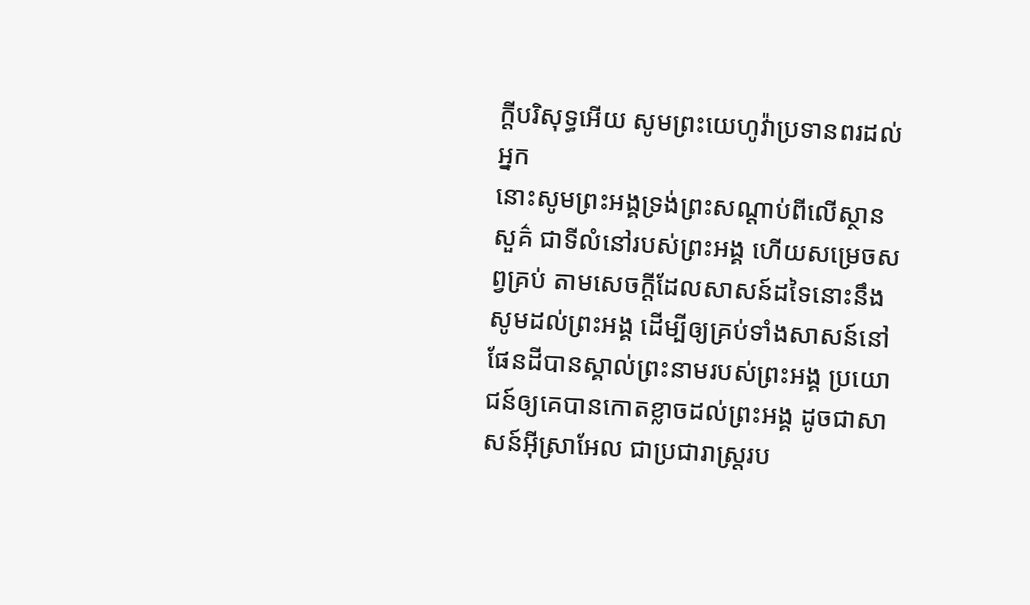ក្ដីបរិសុទ្ធអើយ សូមព្រះយេហូវ៉ាប្រទានពរដល់អ្នក
នោះសូមព្រះអង្គទ្រង់ព្រះសណ្ដាប់ពីលើស្ថានសួគ៌ ជាទីលំនៅរបស់ព្រះអង្គ ហើយសម្រេចសព្វគ្រប់ តាមសេចក្ដីដែលសាសន៍ដទៃនោះនឹងសូមដល់ព្រះអង្គ ដើម្បីឲ្យគ្រប់ទាំងសាសន៍នៅផែនដីបានស្គាល់ព្រះនាមរបស់ព្រះអង្គ ប្រយោជន៍ឲ្យគេបានកោតខ្លាចដល់ព្រះអង្គ ដូចជាសាសន៍អ៊ីស្រាអែល ជាប្រជារាស្ត្ររប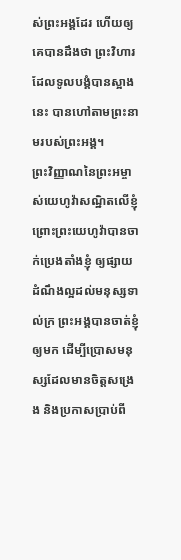ស់ព្រះអង្គដែរ ហើយឲ្យគេបានដឹងថា ព្រះវិហារដែលទូលបង្គំបានស្អាងនេះ បានហៅតាមព្រះនាមរបស់ព្រះអង្គ។
ព្រះវិញ្ញាណនៃព្រះអម្ចាស់យេហូវ៉ាសណ្ឋិតលើខ្ញុំ ព្រោះព្រះយេហូវ៉ាបានចាក់ប្រេងតាំងខ្ញុំ ឲ្យផ្សាយដំណឹងល្អដល់មនុស្សទាល់ក្រ ព្រះអង្គបានចាត់ខ្ញុំឲ្យមក ដើម្បីប្រោសមនុស្សដែលមានចិត្តសង្រេង និងប្រកាសប្រាប់ពី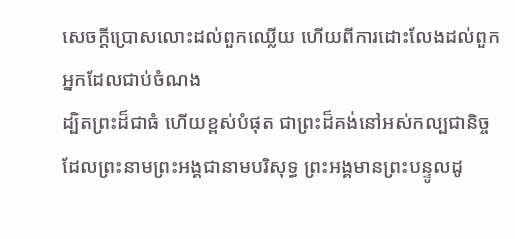សេចក្ដីប្រោសលោះដល់ពួកឈ្លើយ ហើយពីការដោះលែងដល់ពួកអ្នកដែលជាប់ចំណង
ដ្បិតព្រះដ៏ជាធំ ហើយខ្ពស់បំផុត ជាព្រះដ៏គង់នៅអស់កល្បជានិច្ច ដែលព្រះនាមព្រះអង្គជានាមបរិសុទ្ធ ព្រះអង្គមានព្រះបន្ទូលដូ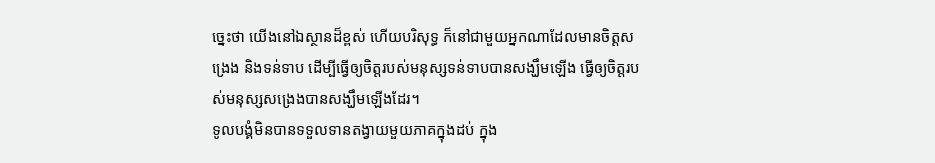ច្នេះថា យើងនៅឯស្ថានដ៏ខ្ពស់ ហើយបរិសុទ្ធ ក៏នៅជាមួយអ្នកណាដែលមានចិត្តសង្រេង និងទន់ទាប ដើម្បីធ្វើឲ្យចិត្តរបស់មនុស្សទន់ទាបបានសង្ឃឹមឡើង ធ្វើឲ្យចិត្តរបស់មនុស្សសង្រេងបានសង្ឃឹមឡើងដែរ។
ទូលបង្គំមិនបានទទួលទានតង្វាយមួយភាគក្នុងដប់ ក្នុង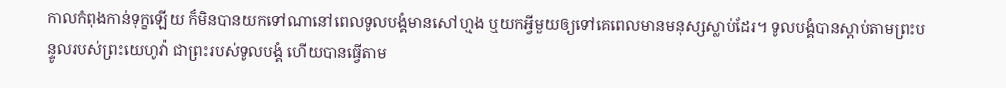កាលកំពុងកាន់ទុក្ខឡើយ ក៏មិនបានយកទៅណានៅពេលទូលបង្គំមានសៅហ្មង ឬយកអ្វីមួយឲ្យទៅគេពេលមានមនុស្សស្លាប់ដែរ។ ទូលបង្គំបានស្តាប់តាមព្រះបន្ទូលរបស់ព្រះយេហូវ៉ា ជាព្រះរបស់ទូលបង្គំ ហើយបានធ្វើតាម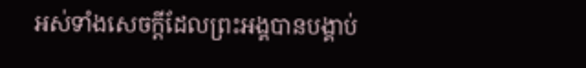អស់ទាំងសេចក្ដីដែលព្រះអង្គបានបង្គាប់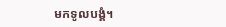មកទូលបង្គំ។